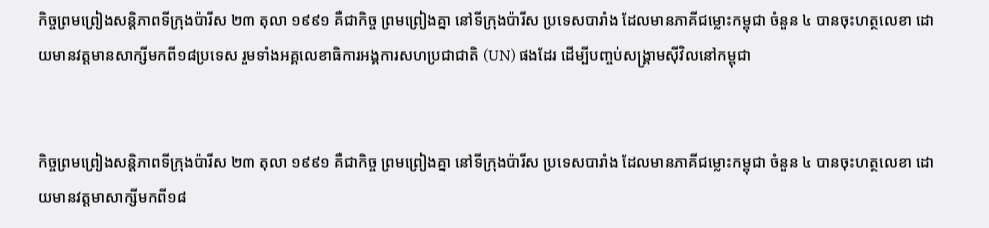កិច្ចព្រមព្រៀងសន្តិភាពទីក្រុងប៉ារីស ២៣ តុលា ១៩៩១ គឺជាកិច្ច ព្រមព្រៀងគ្នា នៅទីក្រុងប៉ារីស ប្រទេសបារាំង ដែលមានភាគីជម្លោះកម្ពុជា ចំនួន ៤ បានចុះហត្ថលេខា ដោយមានវត្តមានសាក្សីមកពី១៨ប្រទេស រួមទាំងអគ្គលេខាធិការអង្គការសហប្រជាជាតិ (UN) ផងដែរ ដើម្បីបញ្ចប់សង្រ្គាមស៊ីវិលនៅកម្ពុជា


កិច្ចព្រមព្រៀងសន្តិភាពទីក្រុងប៉ារីស ២៣ តុលា ១៩៩១ គឺជាកិច្ច ព្រមព្រៀងគ្នា នៅទីក្រុងប៉ារីស ប្រទេសបារាំង ដែលមានភាគីជម្លោះកម្ពុជា ចំនួន ៤ បានចុះហត្ថលេខា ដោយមានវត្តមាសាក្សីមកពី១៨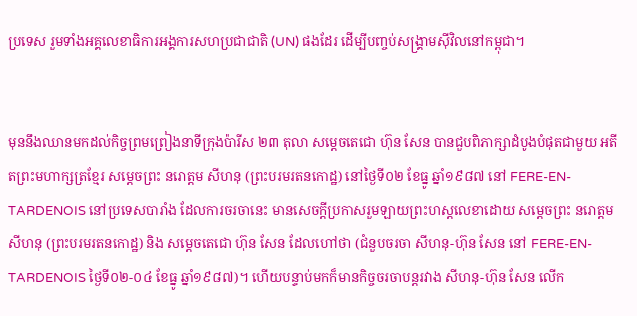ប្រទេស រួមទាំងអគ្គលេខាធិការអង្គការសហប្រជាជាតិ (UN) ផងដែរ ដើម្បីបញ្ចប់សង្រ្គាមស៊ីវិលនៅកម្ពុជា។


មុននឹងឈានមកដល់កិច្ចព្រមព្រៀងនាទីក្រុងប៉ារីស ២៣ តុលា សម្តេចតេជោ ហ៊ុន សែន បានជួបពិភាក្សាដំបូងបំផុតជាមួយ អតីតព្រះមហាក្សត្រខ្មែរ សម្តេចព្រះ នរោត្តម សីហនុ (ព្រះបរមរតនកោដ្ឋ) នៅថ្ងៃទី០២ ខែធ្នូ ឆ្នាំ១៩៨៧ នៅ FERE-EN-TARDENOIS នៅប្រទេសបារាំង ដែលការចរចានេះ មានសេចក្តីប្រកាសរួមឡាយព្រះហស្តលេខាដោយ សម្តេចព្រះ នរោត្តម សីហនុ (ព្រះបរមរតនកោដ្ឋ) និង សម្តេចតេជោ ហ៊ុន សែន ដែលហៅថា (ជំនួបចរចា សីហនុ-ហ៊ុន សែន នៅ FERE-EN-TARDENOIS ថ្ងៃទី០២-០៤ ខែធ្នូ ឆ្នាំ១៩៨៧)។ ហើយបន្ទាប់មកក៏មានកិច្ចចរចាបន្តរវាង សីហនុ-ហ៊ុន សែន លើក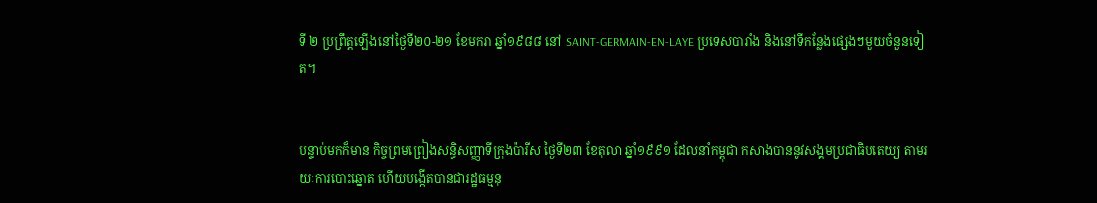ទី ២ ប្រព្រឹត្តឡើងនៅថ្ងៃទី២០-២១ ខែមករា ឆ្នាំ១៩៨៨ នៅ SAINT-GERMAIN-EN-LAYE ប្រទេសបារាំង និងនៅទីកន្លែងផ្សេងៗមួយចំនួនទៀត។


បន្ទាប់មកក៏មាន កិច្ចព្រមព្រៀងសន្ធិសញ្ញាទីក្រុងប៉ារីស ថ្ងៃទី២៣ ខែតុលា ឆ្នាំ១៩៩១ ដែលនាំកម្ពុជា កសាងបាននូវសង្គមប្រជាធិបតេយ្យ តាមរយៈការបោះឆ្នោត ហើយបង្កើតបានជារដ្ឋធម្មនុ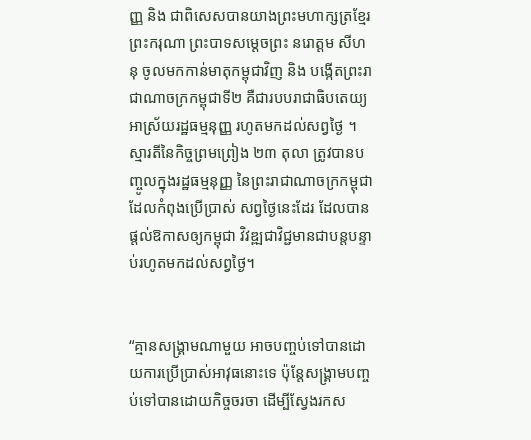ញ្ញ និង ជាពិសេសបានយាងព្រះមហាក្សត្រខ្មែរ ព្រះករុណា ព្រះបាទសម្តេចព្រះ នរោត្តម សីហនុ ចូលមកកាន់មាតុកម្ពុជាវិញ និង បង្កើតព្រះរាជាណាចក្រកម្ពុជាទី២ គឺជារបបរាជាធិបតេយ្យ អាស្រ័យរដ្ឋធម្មនុញ្ញ រហូតមកដល់សព្វថ្ងៃ ។ ស្មារតីនៃកិច្ចព្រមព្រៀង ២៣ តុលា ត្រូវបានបញ្ចូលក្នុងរដ្ឋធម្មនុញ្ញ នៃព្រះរាជាណាចក្រកម្ពុជា ដែលកំពុងប្រើប្រាស់ សព្វថ្ងៃនេះដែរ ដែលបានផ្តល់ឱកាសឲ្យកម្ពុជា វិវឌ្ឍជាវិជ្ជមានជាបន្តបន្ទាប់រហូតមកដល់សព្វថ្ងៃ។


“គ្មានសង្គ្រាមណាមួយ អាចបញ្ចប់ទៅបានដោយការប្រើប្រាស់អាវុធនោះទេ ប៉ុន្តែសង្គ្រាមបញ្ចប់ទៅបានដោយកិច្ចចរចា ដើម្បីស្វែងរកស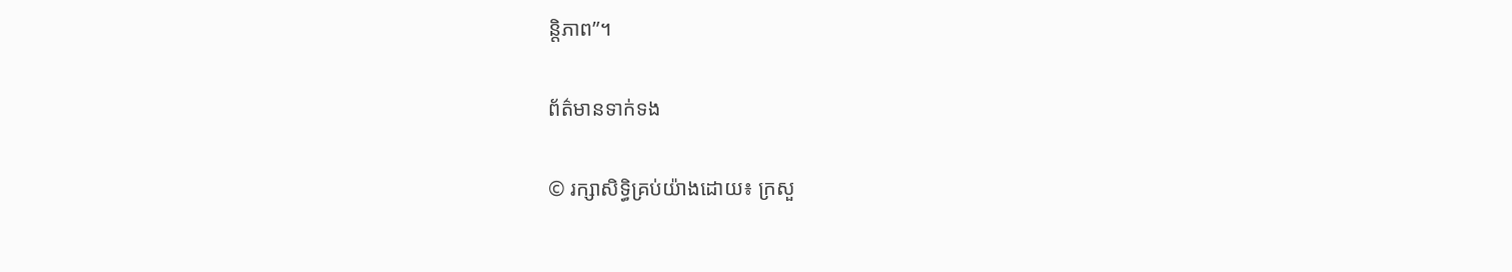ន្តិភាព”។

ព័ត៌មានទាក់ទង

© រក្សាសិទ្ធិគ្រប់យ៉ាងដោយ៖ ក្រសួ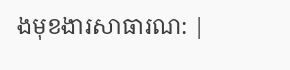ងមុខងារសាធារណ: |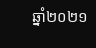ឆ្នាំ២០២១